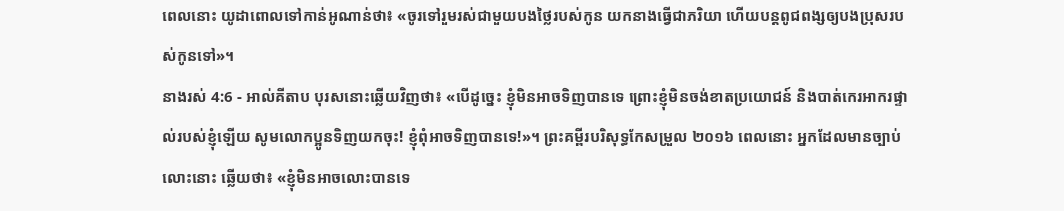ពេលនោះ យូដាពោលទៅកាន់អូណាន់ថា៖ «ចូរទៅរួមរស់ជាមួយបងថ្លៃរបស់កូន យកនាងធ្វើជាភរិយា ហើយបន្តពូជពង្សឲ្យបងប្រុសរបស់កូនទៅ»។
នាងរស់ 4:6 - អាល់គីតាប បុរសនោះឆ្លើយវិញថា៖ «បើដូច្នេះ ខ្ញុំមិនអាចទិញបានទេ ព្រោះខ្ញុំមិនចង់ខាតប្រយោជន៍ និងបាត់កេរអាករផ្ទាល់របស់ខ្ញុំឡើយ សូមលោកប្អូនទិញយកចុះ! ខ្ញុំពុំអាចទិញបានទេ!»។ ព្រះគម្ពីរបរិសុទ្ធកែសម្រួល ២០១៦ ពេលនោះ អ្នកដែលមានច្បាប់លោះនោះ ឆ្លើយថា៖ «ខ្ញុំមិនអាចលោះបានទេ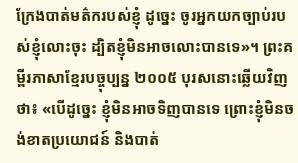ក្រែងបាត់មត៌ករបស់ខ្ញុំ ដូច្នេះ ចូរអ្នកយកច្បាប់របស់ខ្ញុំលោះចុះ ដ្បិតខ្ញុំមិនអាចលោះបានទេ»។ ព្រះគម្ពីរភាសាខ្មែរបច្ចុប្បន្ន ២០០៥ បុរសនោះឆ្លើយវិញថា៖ «បើដូច្នេះ ខ្ញុំមិនអាចទិញបានទេ ព្រោះខ្ញុំមិនចង់ខាតប្រយោជន៍ និងបាត់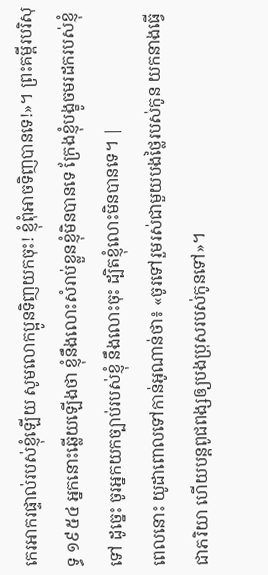កេរអាករផ្ទាល់របស់ខ្ញុំឡើយ សូមលោកប្អូនទិញយកចុះ! ខ្ញុំពុំអាចទិញបានទេ!»។ ព្រះគម្ពីរបរិសុទ្ធ ១៩៥៤ អ្នកនោះឆ្លើយឡើងថា ខ្ញុំនឹងលោះសំរាប់ខ្លួនខ្ញុំមិនបានទេ ក្រែងខ្ញុំបង្ខូចមរដករបស់ខ្ញុំទៅ ដូច្នេះ ចូរអ្នកយកច្បាប់របស់ខ្ញុំ នឹងលោះចុះ ដ្បិតខ្ញុំលោះមិនបានទេ។ |
ពេលនោះ យូដាពោលទៅកាន់អូណាន់ថា៖ «ចូរទៅរួមរស់ជាមួយបងថ្លៃរបស់កូន យកនាងធ្វើជាភរិយា ហើយបន្តពូជពង្សឲ្យបងប្រុសរបស់កូនទៅ»។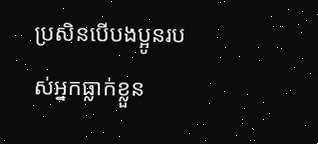ប្រសិនបើបងប្អូនរបស់អ្នកធ្លាក់ខ្លួន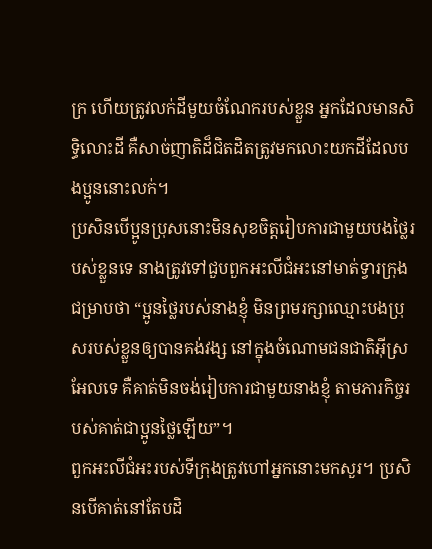ក្រ ហើយត្រូវលក់ដីមួយចំណែករបស់ខ្លួន អ្នកដែលមានសិទ្ធិលោះដី គឺសាច់ញាតិដ៏ជិតដិតត្រូវមកលោះយកដីដែលបងប្អូននោះលក់។
ប្រសិនបើប្អូនប្រុសនោះមិនសុខចិត្តរៀបការជាមួយបងថ្លៃរបស់ខ្លួនទេ នាងត្រូវទៅជួបពួកអះលីជំអះនៅមាត់ទ្វារក្រុង ជម្រាបថា “ប្អូនថ្លៃរបស់នាងខ្ញុំ មិនព្រមរក្សាឈ្មោះបងប្រុសរបស់ខ្លួនឲ្យបានគង់វង្ស នៅក្នុងចំណោមជនជាតិអ៊ីស្រអែលទេ គឺគាត់មិនចង់រៀបការជាមួយនាងខ្ញុំ តាមភារកិច្ចរបស់គាត់ជាប្អូនថ្លៃឡើយ”។
ពួកអះលីជំអះរបស់ទីក្រុងត្រូវហៅអ្នកនោះមកសួរ។ ប្រសិនបើគាត់នៅតែបដិ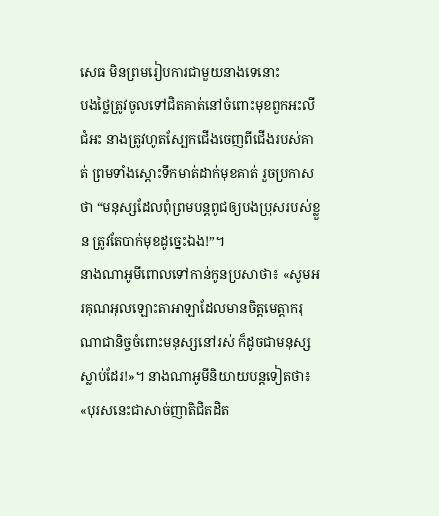សេធ មិនព្រមរៀបការជាមួយនាងទេនោះ
បងថ្លៃត្រូវចូលទៅជិតគាត់នៅចំពោះមុខពួកអះលីជំអះ នាងត្រូវហូតស្បែកជើងចេញពីជើងរបស់គាត់ ព្រមទាំងស្តោះទឹកមាត់ដាក់មុខគាត់ រួចប្រកាសថា “មនុស្សដែលពុំព្រមបន្តពូជឲ្យបងប្រុសរបស់ខ្លួន ត្រូវតែបាក់មុខដូច្នេះឯង!”។
នាងណាអូមីពោលទៅកាន់កូនប្រសាថា៖ «សូមអរគុណអុលឡោះតាអាឡាដែលមានចិត្តមេត្តាករុណាជានិច្ចចំពោះមនុស្សនៅរស់ ក៏ដូចជាមនុស្សស្លាប់ដែរ!»។ នាងណាអូមីនិយាយបន្តទៀតថា៖ «បុរសនេះជាសាច់ញាតិជិតដិត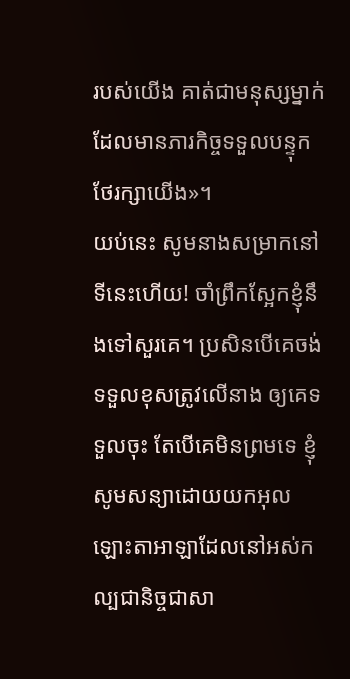របស់យើង គាត់ជាមនុស្សម្នាក់ដែលមានភារកិច្ចទទួលបន្ទុកថែរក្សាយើង»។
យប់នេះ សូមនាងសម្រាកនៅទីនេះហើយ! ចាំព្រឹកស្អែកខ្ញុំនឹងទៅសួរគេ។ ប្រសិនបើគេចង់ទទួលខុសត្រូវលើនាង ឲ្យគេទទួលចុះ តែបើគេមិនព្រមទេ ខ្ញុំសូមសន្យាដោយយកអុលឡោះតាអាឡាដែលនៅអស់កល្បជានិច្ចជាសា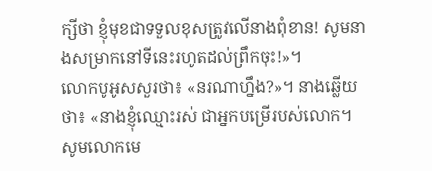ក្សីថា ខ្ញុំមុខជាទទួលខុសត្រូវលើនាងពុំខាន! សូមនាងសម្រាកនៅទីនេះរហូតដល់ព្រឹកចុះ!»។
លោកបូអូសសួរថា៖ «នរណាហ្នឹង?»។ នាងឆ្លើយថា៖ «នាងខ្ញុំឈ្មោះរស់ ជាអ្នកបម្រើរបស់លោក។ សូមលោកមេ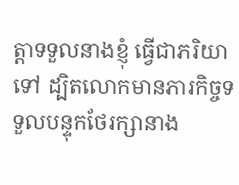ត្តាទទួលនាងខ្ញុំ ធ្វើជាភរិយាទៅ ដ្បិតលោកមានភារកិច្ចទទួលបន្ទុកថែរក្សានាង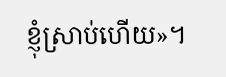ខ្ញុំស្រាប់ហើយ»។